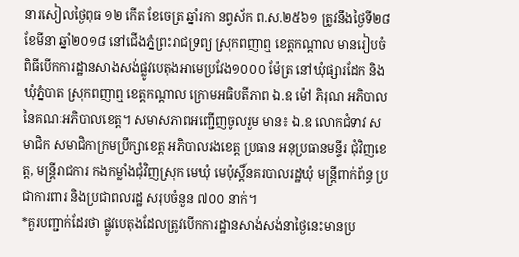នារសៀលថ្ងៃពុធ ១២ កើត ខែចេត្រ ឆ្នាំរកា នព្វស័ក ព.ស.២៥៦១ ត្រូវនឹងថ្ងៃទី២៨ ខែមីនា ឆ្នាំ២០១៨ នៅជើងភ្នំព្រះរាជទ្រព្យ ស្រុកពញាឮ ខេត្តកណ្តាល មានរៀបចំពិធីបើកការដ្ឋានសាងសង់ផ្លូវបេតុងអាមេប្រវែង១០០០ ម៉ែត្រ នៅឃុំផ្សារដែក និងឃុំភ្នំបាត ស្រុកពញាឮ ខេត្តកណ្តាល ក្រោមអធិបតីភាព ឯ.ឧ ម៉ៅ ភិរុណ អភិបាលនៃគណៈអភិបាលខេត្ត។ សមាសភាពអញ្ជើញចូលរួម មាន៖ ឯ.ឧ លោកជំទាវ សមាជិក សមាជិកាក្រមប្រឹក្សាខេត្ត អភិបាលរងខេត្ត ប្រធាន អនុប្រធានមន្ទីរ ជុំវិញខេត្ត, មន្ត្រីរាជការ កងកម្លាំងជុំវិញស្រុក មេឃុំ មេប៉ុស្តិ៍នគរបាលរដ្ឋឃុំ មន្ត្រីពាក់ព័ន្ធ ប្រជាការពារ និងប្រជាពលរដ្ឋ សរុបចំនួន ៧០០ នាក់។
*គួរបញ្ជាក់ដែរថា ផ្លូវបេតុងដែលត្រូវបើកការដ្ឋានសាង់សង់នាថ្ងៃនេះមានប្រ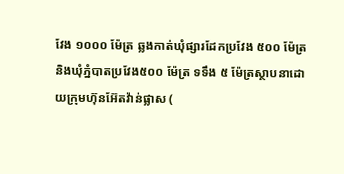វែង ១០០០ ម៉ែត្រ ឆ្លងកាត់ឃុំផ្សារដែកប្រវែង ៥០០ ម៉ែត្រ និងឃុំភ្នំបាតប្រវែង៥០០ ម៉ែត្រ ទទឹង ៥ ម៉ែត្រស្ថាបនាដោយក្រុមហ៊ុនអ៊ែតវ៉ាន់ផ្លាស (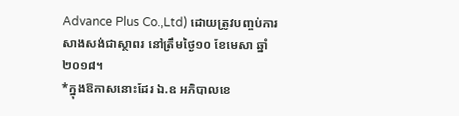Advance Plus Co.,Ltd) ដោយត្រូវបញ្ចប់ការសាងសង់ជាស្ថាពរ នៅត្រឹមថ្ងៃ១០ ខែមេសា ឆ្នាំ២០១៨។
*ក្នុងឱកាសនោះដែរ ឯ.ឧ អភិបាលខេ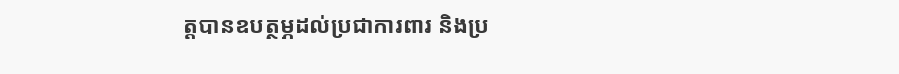ត្តបានឧបត្ថម្ភដល់ប្រជាការពារ និងប្រ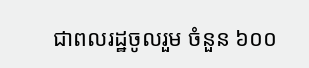ជាពលរដ្ឋចូលរួម ចំនួន ៦០០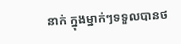នាក់ ក្នុងម្នាក់ៗទទួលបានថ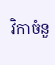វិកាចំនួ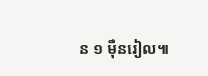ន ១ ម៉ឺនរៀល៕